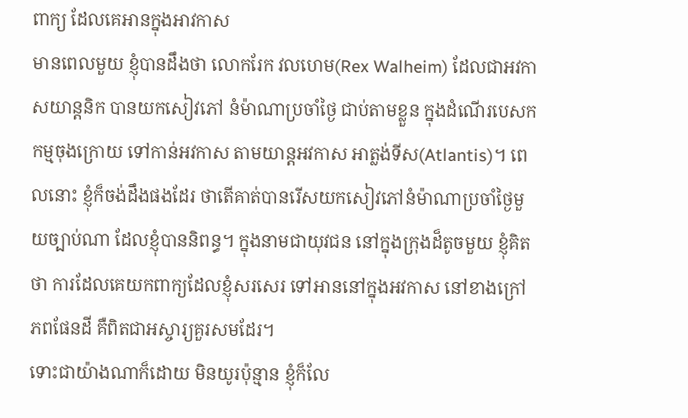ពាក្យ ដែលគេអានក្នុងអាវកាស
មានពេលមួយ ខ្ញុំបានដឹងថា លោករែក វលហេម(Rex Walheim) ដែលជាអវកាសយាន្តនិក បានយកសៀវភៅ នំម៉ាណាប្រចាំថ្ងៃ ជាប់តាមខ្លួន ក្នុងដំណើរបេសកកម្មចុងក្រោយ ទៅកាន់អវកាស តាមយាន្តអវកាស អាត្លង់ទីស(Atlantis)។ ពេលនោះ ខ្ញុំក៏ចង់ដឹងផងដែរ ថាតើគាត់បានរើសយកសៀវភៅនំម៉ាណាប្រចាំថ្ងៃមួយច្បាប់ណា ដែលខ្ញុំបាននិពន្ធ។ ក្នុងនាមជាយុវជន នៅក្នុងក្រុងដ៏តូចមួយ ខ្ញុំគិតថា ការដែលគេយកពាក្យដែលខ្ញុំសរសេរ ទៅអាននៅក្នុងអវកាស នៅខាងក្រៅភពផែនដី គឺពិតជាអស្ចារ្យគួរសមដែរ។
ទោះជាយ៉ាងណាក៏ដោយ មិនយូរប៉ុន្មាន ខ្ញុំក៏លែ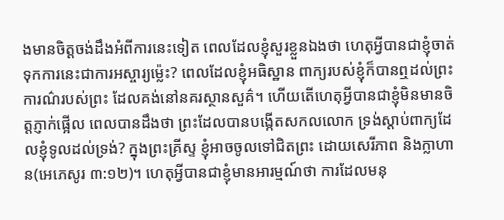ងមានចិត្តចង់ដឹងអំពីការនេះទៀត ពេលដែលខ្ញុំសួរខ្លួនឯងថា ហេតុអ្វីបានជាខ្ញុំចាត់ទុកការនេះជាការអស្ចារ្យម្ល៉េះ? ពេលដែលខ្ញុំអធិស្ឋាន ពាក្យរបស់ខ្ញុំក៏បានឮដល់ព្រះការណ៌របស់ព្រះ ដែលគង់នៅនគរស្ថានសួគ៌។ ហើយតើហេតុអ្វីបានជាខ្ញុំមិនមានចិត្តភ្ញាក់ផ្អើល ពេលបានដឹងថា ព្រះដែលបានបង្កើតសកលលោក ទ្រង់ស្តាប់ពាក្យដែលខ្ញុំទូលដល់ទ្រង់? ក្នុងព្រះគ្រីស្ទ ខ្ញុំអាចចូលទៅជិតព្រះ ដោយសេរីភាព និងក្លាហាន(អេភេសូរ ៣:១២)។ ហេតុអ្វីបានជាខ្ញុំមានអារម្មណ៍ថា ការដែលមនុ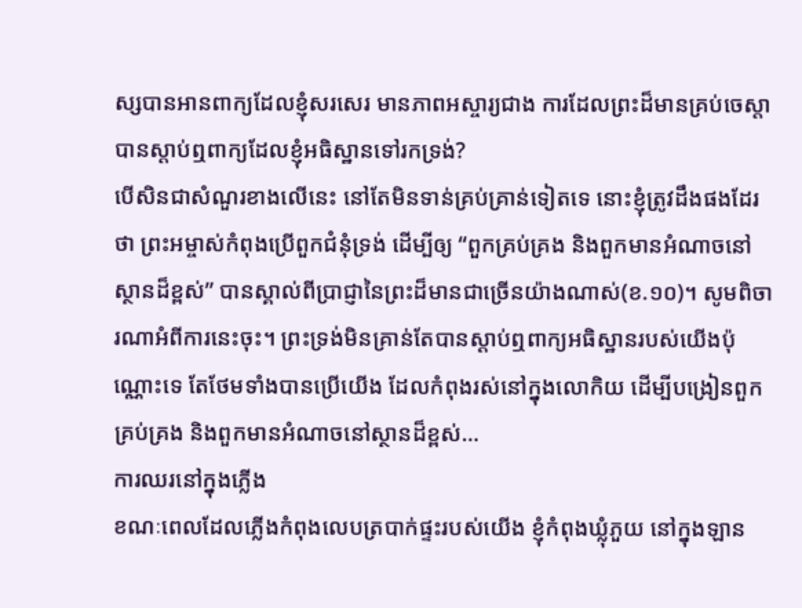ស្សបានអានពាក្យដែលខ្ញុំសរសេរ មានភាពអស្ចារ្យជាង ការដែលព្រះដ៏មានគ្រប់ចេស្តា បានស្តាប់ឮពាក្យដែលខ្ញុំអធិស្ឋានទៅរកទ្រង់?
បើសិនជាសំណួរខាងលើនេះ នៅតែមិនទាន់គ្រប់គ្រាន់ទៀតទេ នោះខ្ញុំត្រូវដឹងផងដែរថា ព្រះអម្ចាស់កំពុងប្រើពួកជំនុំទ្រង់ ដើម្បីឲ្យ “ពួកគ្រប់គ្រង និងពួកមានអំណាចនៅស្ថានដ៏ខ្ពស់” បានស្គាល់ពីប្រាជ្ញានៃព្រះដ៏មានជាច្រើនយ៉ាងណាស់(ខ.១០)។ សូមពិចារណាអំពីការនេះចុះ។ ព្រះទ្រង់មិនគ្រាន់តែបានស្តាប់ឮពាក្យអធិស្ឋានរបស់យើងប៉ុណ្ណោះទេ តែថែមទាំងបានប្រើយើង ដែលកំពុងរស់នៅក្នុងលោកិយ ដើម្បីបង្រៀនពួកគ្រប់គ្រង និងពួកមានអំណាចនៅស្ថានដ៏ខ្ពស់…
ការឈរនៅក្នុងភ្លើង
ខណៈពេលដែលភ្លើងកំពុងលេបត្របាក់ផ្ទះរបស់យើង ខ្ញុំកំពុងឃ្លុំភួយ នៅក្នុងឡាន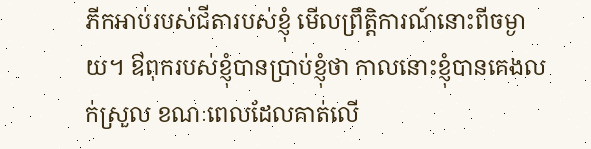ភីកអាប់របស់ជីតារបស់ខ្ញុំ មើលព្រឹត្តិការណ៍នោះពីចម្ងាយ។ ឳពុករបស់ខ្ញុំបានប្រាប់ខ្ញុំថា កាលនោះខ្ញុំបានគេងលក់ស្រួល ខណៈពេលដែលគាត់លើ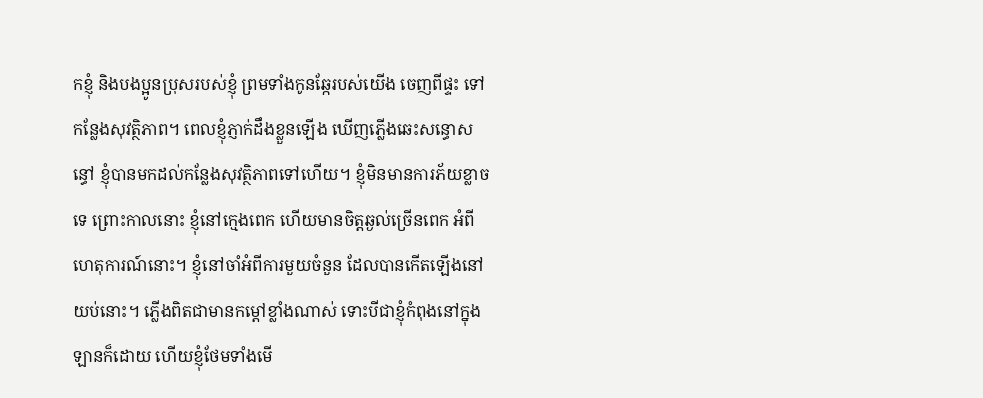កខ្ញុំ និងបងប្អូនប្រុសរបស់ខ្ញុំ ព្រមទាំងកូនឆ្កែរបស់យើង ចេញពីផ្ទះ ទៅកន្លែងសុវត្ថិភាព។ ពេលខ្ញុំភ្ញាក់ដឹងខ្លួនឡើង ឃើញភ្លើងឆេះសន្ធោសន្ធៅ ខ្ញុំបានមកដល់កន្លែងសុវត្ថិភាពទៅហើយ។ ខ្ញុំមិនមានការភ័យខ្លាចទេ ព្រោះកាលនោះ ខ្ញុំនៅក្មេងពេក ហើយមានចិត្តឆ្ងល់ច្រើនពេក អំពីហេតុការណ៍នោះ។ ខ្ញុំនៅចាំអំពីការមួយចំនួន ដែលបានកើតឡើងនៅយប់នោះ។ ភ្លើងពិតជាមានកម្តៅខ្លាំងណាស់ ទោះបីជាខ្ញុំកំពុងនៅក្នុងឡានក៏ដោយ ហើយខ្ញុំថែមទាំងមើ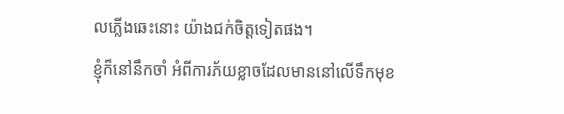លភ្លើងឆេះនោះ យ៉ាងជក់ចិត្តទៀតផង។
ខ្ញុំក៏នៅនឹកចាំ អំពីការភ័យខ្លាចដែលមាននៅលើទឹកមុខ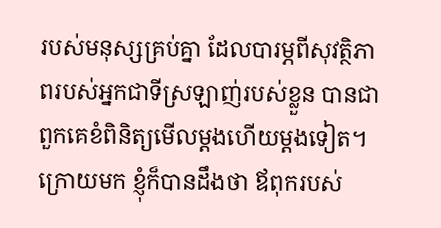របស់មនុស្សគ្រប់គ្នា ដែលបារម្ភពីសុវត្ថិភាពរបស់អ្នកជាទីស្រឡាញ់របស់ខ្លួន បានជាពួកគេខំពិនិត្យមើលម្តងហើយម្តងទៀត។ ក្រោយមក ខ្ញុំក៏បានដឹងថា ឪពុករបស់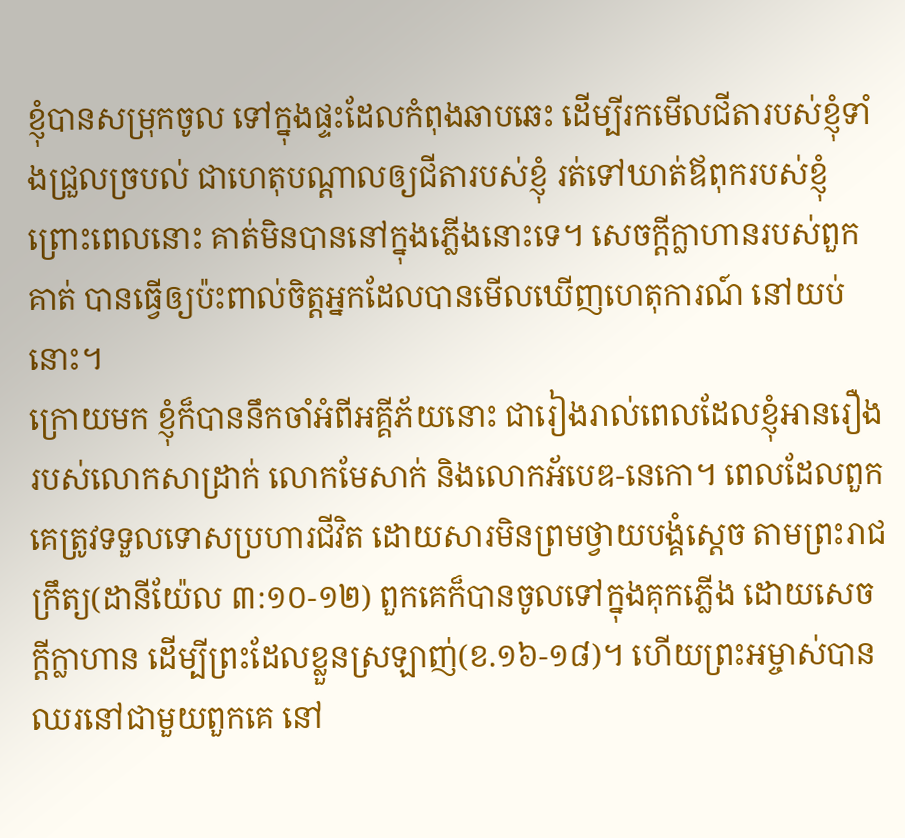ខ្ញុំបានសម្រុកចូល ទៅក្នុងផ្ទះដែលកំពុងឆាបឆេះ ដើម្បីរកមើលជីតារបស់ខ្ញុំទាំងជ្រួលច្របល់ ជាហេតុបណ្តាលឲ្យជីតារបស់ខ្ញុំ រត់ទៅឃាត់ឪពុករបស់ខ្ញុំ ព្រោះពេលនោះ គាត់មិនបាននៅក្នុងភ្លើងនោះទេ។ សេចក្តីក្លាហានរបស់ពួកគាត់ បានធ្វើឲ្យប៉ះពាល់ចិត្តអ្នកដែលបានមើលឃើញហេតុការណ៍ នៅយប់នោះ។
ក្រោយមក ខ្ញុំក៏បាននឹកចាំអំពីអគ្គីភ័យនោះ ជារៀងរាល់ពេលដែលខ្ញុំអានរឿងរបស់លោកសាដ្រាក់ លោកមែសាក់ និងលោកអ័បេឌ-នេកោ។ ពេលដែលពួកគេត្រូវទទួលទោសប្រហារជីវិត ដោយសារមិនព្រមថ្វាយបង្គំស្តេច តាមព្រះរាជក្រឹត្យ(ដានីយ៉ែល ៣:១០-១២) ពួកគេក៏បានចូលទៅក្នុងគុកភ្លើង ដោយសេចក្តីក្លាហាន ដើម្បីព្រះដែលខ្លួនស្រឡាញ់(ខ.១៦-១៨)។ ហើយព្រះអម្ចាស់បានឈរនៅជាមួយពួកគេ នៅ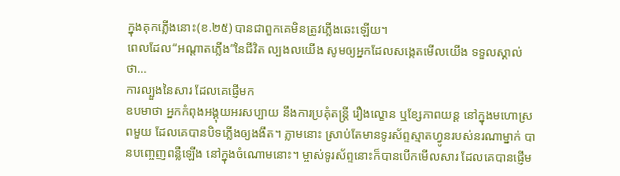ក្នុងគុកភ្លើងនោះ(ខ.២៥) បានជាពួកគេមិនត្រូវភ្លើងឆេះឡើយ។
ពេលដែល“អណ្តាតភ្លើង”នៃជីវិត ល្បងលយើង សូមឲ្យអ្នកដែលសង្កេតមើលយើង ទទួលស្គាល់ថា…
ការល្បួងនៃសារ ដែលគេផ្ញើមក
ឧបមាថា អ្នកកំពុងអង្គុយអរសប្បាយ នឹងការប្រគុំតន្រ្តី រឿងល្ខោន ឬខ្សែភាពយន្ត នៅក្នុងមហោស្រពមួយ ដែលគេបានបិទភ្លើងឲ្យងងឹត។ ភ្លាមនោះ ស្រាប់តែមានទូរស័ព្ទស្មាតហ្វូនរបស់នរណាម្នាក់ បានបញ្ចេញពន្លឺឡើង នៅក្នុងចំណោមនោះ។ ម្ចាស់ទូរស័ព្ទនោះក៏បានបើកមើលសារ ដែលគេបានផ្ញើម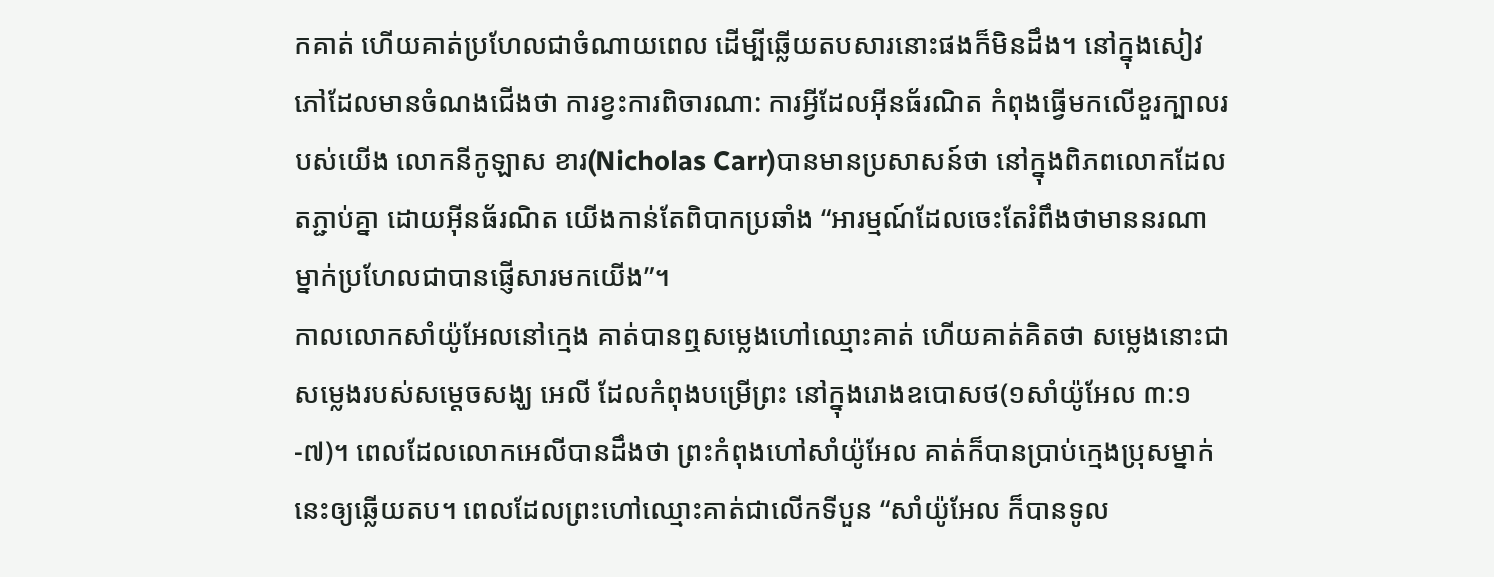កគាត់ ហើយគាត់ប្រហែលជាចំណាយពេល ដើម្បីឆ្លើយតបសារនោះផងក៏មិនដឹង។ នៅក្នុងសៀវភៅដែលមានចំណងជើងថា ការខ្វះការពិចារណា: ការអ្វីដែលអ៊ីនធ័រណិត កំពុងធ្វើមកលើខួរក្បាលរបស់យើង លោកនីកូឡាស ខារ(Nicholas Carr)បានមានប្រសាសន៍ថា នៅក្នុងពិភពលោកដែលតភ្ជាប់គ្នា ដោយអ៊ីនធ័រណិត យើងកាន់តែពិបាកប្រឆាំង “អារម្មណ៍ដែលចេះតែរំពឹងថាមាននរណាម្នាក់ប្រហែលជាបានផ្ញើសារមកយើង”។
កាលលោកសាំយ៉ូអែលនៅក្មេង គាត់បានឮសម្លេងហៅឈ្មោះគាត់ ហើយគាត់គិតថា សម្លេងនោះជាសម្លេងរបស់សម្តេចសង្ឃ អេលី ដែលកំពុងបម្រើព្រះ នៅក្នុងរោងឧបោសថ(១សាំយ៉ូអែល ៣:១-៧)។ ពេលដែលលោកអេលីបានដឹងថា ព្រះកំពុងហៅសាំយ៉ូអែល គាត់ក៏បានប្រាប់ក្មេងប្រុសម្នាក់នេះឲ្យឆ្លើយតប។ ពេលដែលព្រះហៅឈ្មោះគាត់ជាលើកទីបួន “សាំយ៉ូអែល ក៏បានទូល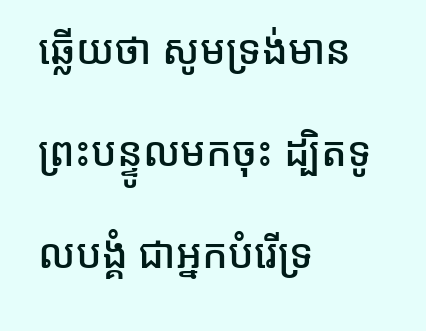ឆ្លើយថា សូមទ្រង់មានព្រះបន្ទូលមកចុះ ដ្បិតទូលបង្គំ ជាអ្នកបំរើទ្រ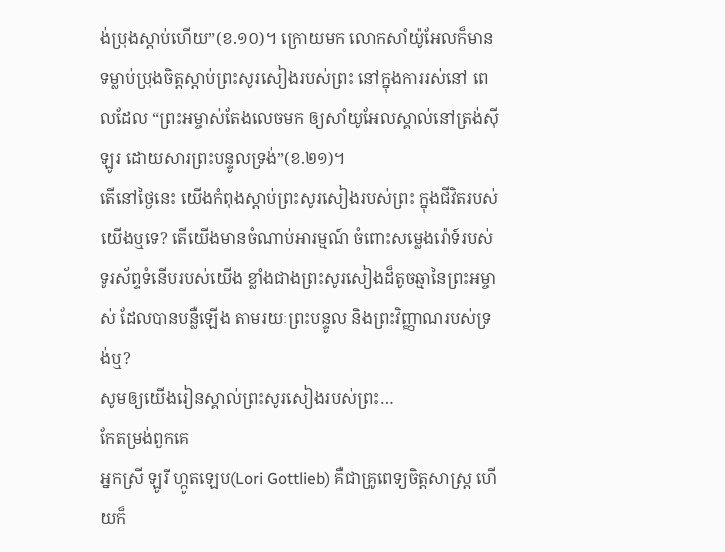ង់ប្រុងស្តាប់ហើយ”(ខ.១០)។ ក្រោយមក លោកសាំយ៉ូអែលក៏មានទម្លាប់ប្រុងចិត្តស្តាប់ព្រះសូរសៀងរបស់ព្រះ នៅក្នុងការរស់នៅ ពេលដែល “ព្រះអម្ចាស់តែងលេចមក ឲ្យសាំយូអែលស្គាល់នៅត្រង់ស៊ីឡូរ ដោយសារព្រះបន្ទូលទ្រង់”(ខ.២១)។
តើនៅថ្ងៃនេះ យើងកំពុងស្តាប់ព្រះសូរសៀងរបស់ព្រះ ក្នុងជីវិតរបស់យើងឬទេ? តើយើងមានចំណាប់អារម្មណ៍ ចំពោះសម្លេងរ៉ោទ៍របស់ទូរស័ព្ទទំនើបរបស់យើង ខ្លាំងជាងព្រះសូរសៀងដ៏តូចឆ្មានៃព្រះអម្ចាស់ ដែលបានបន្លឺឡើង តាមរយៈព្រះបន្ទូល និងព្រះវិញ្ញាណរបស់ទ្រង់ឬ?
សូមឲ្យយើងរៀនស្គាល់ព្រះសូរសៀងរបស់ព្រះ…
កែតម្រង់ពួកគេ
អ្នកស្រី ឡូរី ហ្កូតឡេប(Lori Gottlieb) គឺជាគ្រូពេទ្យចិត្តសាស្រ្ត ហើយក៏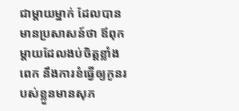ជាម្តាយម្នាក់ ដែលបានមានប្រសាសន៍ថា ឪពុកម្តាយដែលងប់ចិត្តខ្លាំងពេក នឹងការខំធ្វើឲ្យកូនរបស់ខ្លួនមានសុភ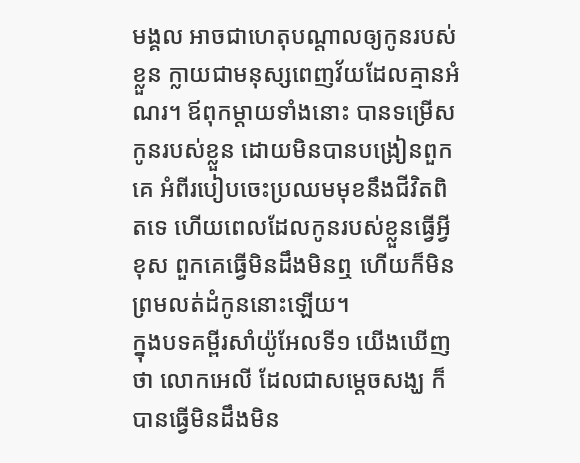មង្គល អាចជាហេតុបណ្តាលឲ្យកូនរបស់ខ្លួន ក្លាយជាមនុស្សពេញវ័យដែលគ្មានអំណរ។ ឪពុកម្តាយទាំងនោះ បានទម្រើសកូនរបស់ខ្លួន ដោយមិនបានបង្រៀនពួកគេ អំពីរបៀបចេះប្រឈមមុខនឹងជីវិតពិតទេ ហើយពេលដែលកូនរបស់ខ្លួនធ្វើអ្វីខុស ពួកគេធ្វើមិនដឹងមិនឮ ហើយក៏មិនព្រមលត់ដំកូននោះឡើយ។
ក្នុងបទគម្ពីរសាំយ៉ូអែលទី១ យើងឃើញថា លោកអេលី ដែលជាសម្តេចសង្ឃ ក៏បានធ្វើមិនដឹងមិន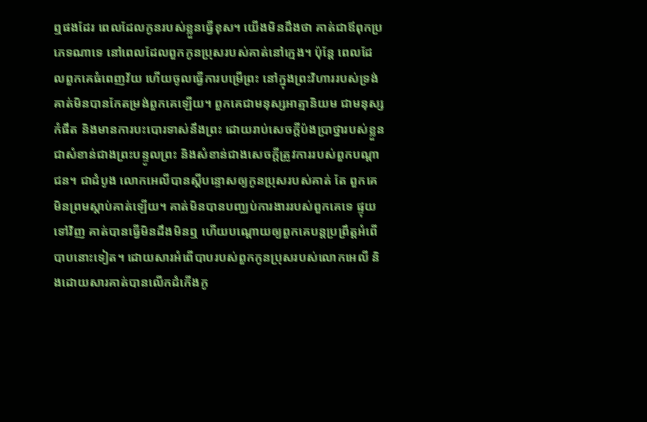ឮផងដែរ ពេលដែលកូនរបស់ខ្លួនធ្វើខុស។ យើងមិនដឹងថា គាត់ជាឪពុកប្រភេទណាទេ នៅពេលដែលពួកកូនប្រុសរបស់គាត់នៅក្មេង។ ប៉ុន្តែ ពេលដែលពួកគេធំពេញវ័យ ហើយចូលធ្វើការបម្រើព្រះ នៅក្នុងព្រះវិហាររបស់ទ្រង់ គាត់មិនបានកែតម្រង់ពួកគេឡើយ។ ពួកគេជាមនុស្សអាត្មានិយម ជាមនុស្សកំផឹត និងមានការបះបោរទាស់នឹងព្រះ ដោយរាប់សេចក្តីប៉ងប្រាថ្នារបស់ខ្លួន ជាសំខាន់ជាងព្រះបន្ទូលព្រះ និងសំខាន់ជាងសេចក្តីត្រូវការរបស់ពួកបណ្តាជន។ ជាដំបូង លោកអេលីបានស្តីបន្ទោសឲ្យកូនប្រុសរបស់គាត់ តែ ពួកគេមិនព្រមស្តាប់គាត់ឡើយ។ គាត់មិនបានបញ្ឈប់ការងាររបស់ពួកគេទេ ផ្ទុយទៅវិញ គាត់បានធ្វើមិនដឹងមិនឮ ហើយបណ្តោយឲ្យពួកគេបន្តប្រព្រឹត្តអំពើបាបនោះទៀត។ ដោយសារអំពើបាបរបស់ពួកកូនប្រុសរបស់លោកអេលី និងដោយសារគាត់បានលើកដំកើងកូ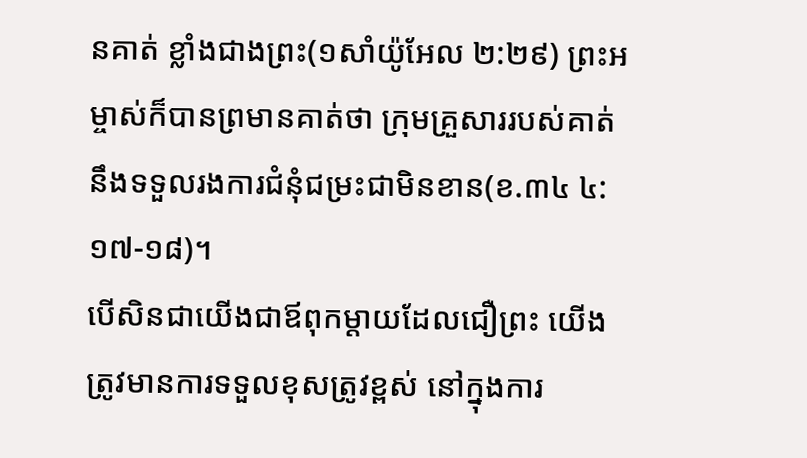នគាត់ ខ្លាំងជាងព្រះ(១សាំយ៉ូអែល ២:២៩) ព្រះអម្ចាស់ក៏បានព្រមានគាត់ថា ក្រុមគ្រួសាររបស់គាត់ នឹងទទួលរងការជំនុំជម្រះជាមិនខាន(ខ.៣៤ ៤:១៧-១៨)។
បើសិនជាយើងជាឪពុកម្តាយដែលជឿព្រះ យើងត្រូវមានការទទួលខុសត្រូវខ្ពស់ នៅក្នុងការ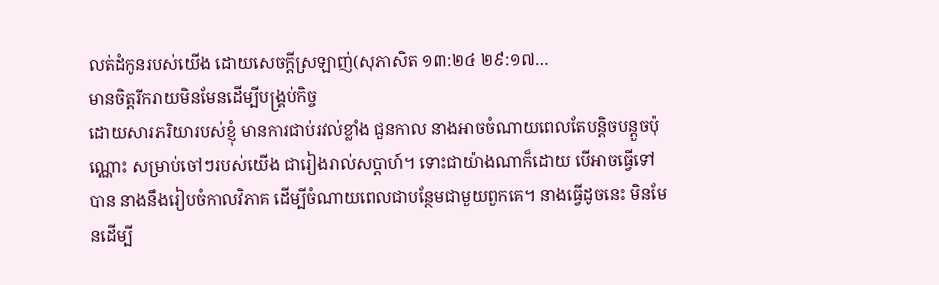លត់ដំកូនរបស់យើង ដោយសេចក្តីស្រឡាញ់(សុភាសិត ១៣:២៤ ២៩:១៧…
មានចិត្តរីករាយមិនមែនដើម្បីបង្រ្គប់កិច្ច
ដោយសារភរិយារបស់ខ្ញុំ មានការជាប់រវល់ខ្លាំង ជួនកាល នាងអាចចំណាយពេលតែបន្តិចបន្តួចប៉ុណ្ណោះ សម្រាប់ចៅៗរបស់យើង ជារៀងរាល់សប្តាហ៍។ ទោះជាយ៉ាងណាក៏ដោយ បើអាចធ្វើទៅបាន នាងនឹងរៀបចំកាលវិភាគ ដើម្បីចំណាយពេលជាបន្ថែមជាមួយពួកគេ។ នាងធ្វើដូចនេះ មិនមែនដើម្បី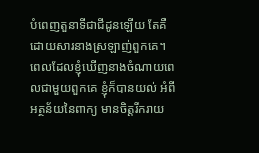បំពេញតួនាទីជាជីដូនឡើយ តែគឺដោយសារនាងស្រឡាញ់ពួកគេ។ ពេលដែលខ្ញុំឃើញនាងចំណាយពេលជាមួយពួកគេ ខ្ញុំក៏បានយល់ អំពីអត្ថន័យនៃពាក្យ មានចិត្តរីករាយ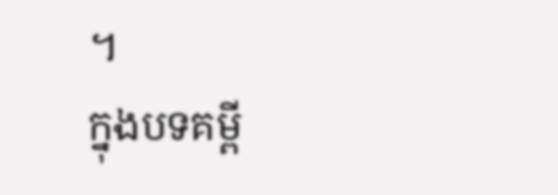។
ក្នុងបទគម្ពី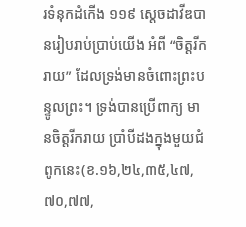រទំនុកដំកើង ១១៩ ស្តេចដាវីឌបានរៀបរាប់ប្រាប់យើង អំពី “ចិត្តរីករាយ” ដែលទ្រង់មានចំពោះព្រះបន្ទូលព្រះ។ ទ្រង់បានប្រើពាក្យ មានចិត្តរីករាយ ប្រាំបីដងក្នុងមួយជំពូកនេះ(ខ.១៦,២៤,៣៥,៤៧,៧០,៧៧,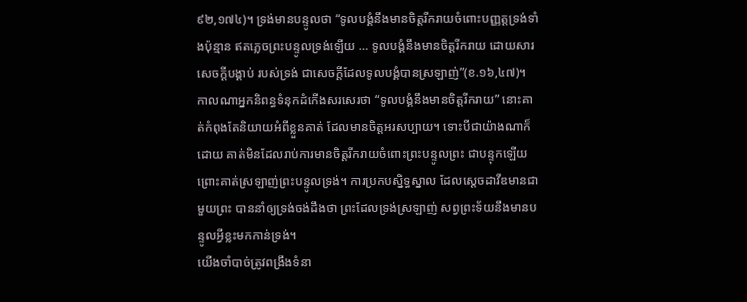៩២,១៧៤)។ ទ្រង់មានបន្ទូលថា “ទូលបង្គំនឹងមានចិត្តរីករាយចំពោះបញ្ញត្តទ្រង់ទាំងប៉ុន្មាន ឥតភ្លេចព្រះបន្ទូលទ្រង់ឡើយ … ទូលបង្គំនឹងមានចិត្តរីករាយ ដោយសារសេចក្តីបង្គាប់ របស់ទ្រង់ ជាសេចក្តីដែលទូលបង្គំបានស្រឡាញ់”(ខ.១៦,៤៧)។ កាលណាអ្នកនិពន្ធទំនុកដំកើងសរសេរថា “ទូលបង្គំនឹងមានចិត្តរីករាយ” នោះគាត់កំពុងតែនិយាយអំពីខ្លួនគាត់ ដែលមានចិត្តអរសប្បាយ។ ទោះបីជាយ៉ាងណាក៏ដោយ គាត់មិនដែលរាប់ការមានចិត្តរីករាយចំពោះព្រះបន្ទូលព្រះ ជាបន្ទុកឡើយ ព្រោះគាត់ស្រឡាញ់ព្រះបន្ទូលទ្រង់។ ការប្រកបស្និទ្ធស្នាល ដែលស្តេចដាវីឌមានជាមួយព្រះ បាននាំឲ្យទ្រង់ចង់ដឹងថា ព្រះដែលទ្រង់ស្រឡាញ់ សព្វព្រះទ័យនឹងមានបន្ទូលអ្វីខ្លះមកកាន់ទ្រង់។
យើងចាំបាច់ត្រូវពង្រឹងទំនា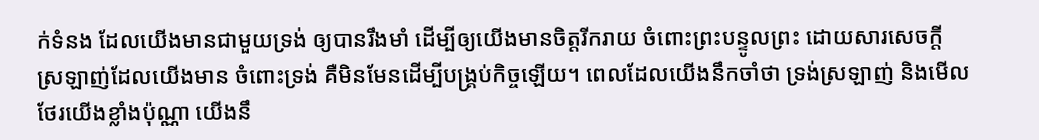ក់ទំនង ដែលយើងមានជាមួយទ្រង់ ឲ្យបានរឹងមាំ ដើម្បីឲ្យយើងមានចិត្តរីករាយ ចំពោះព្រះបន្ទូលព្រះ ដោយសារសេចក្តីស្រឡាញ់ដែលយើងមាន ចំពោះទ្រង់ គឺមិនមែនដើម្បីបង្រ្គប់កិច្ចឡើយ។ ពេលដែលយើងនឹកចាំថា ទ្រង់ស្រឡាញ់ និងមើលថែរយើងខ្លាំងប៉ុណ្ណា យើងនឹ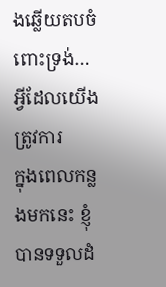ងឆ្លើយតបចំពោះទ្រង់…
អ្វីដែលយើងត្រូវការ
ក្នុងពេលកន្លងមកនេះ ខ្ញុំបានទទួលដំ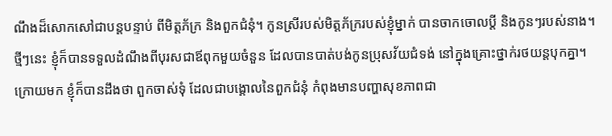ណឹងដ៏សោកសៅជាបន្តបន្ទាប់ ពីមិត្តភ័ក្រ និងពួកជំនុំ។ កូនស្រីរបស់មិត្តភ័ក្ររបស់ខ្ញុំម្នាក់ បានចាកចោលប្តី និងកូនៗរបស់នាង។ ថ្មីៗនេះ ខ្ញុំក៏បានទទួលដំណឹងពីបុរសជាឪពុកមួយចំនួន ដែលបានបាត់បង់កូនប្រុសវ័យជំទង់ នៅក្នុងគ្រោះថ្នាក់រថយន្តបុកគ្នា។ ក្រោយមក ខ្ញុំក៏បានដឹងថា ពួកចាស់ទុំ ដែលជាបង្គោលនៃពួកជំនុំ កំពុងមានបញ្ហាសុខភាពជា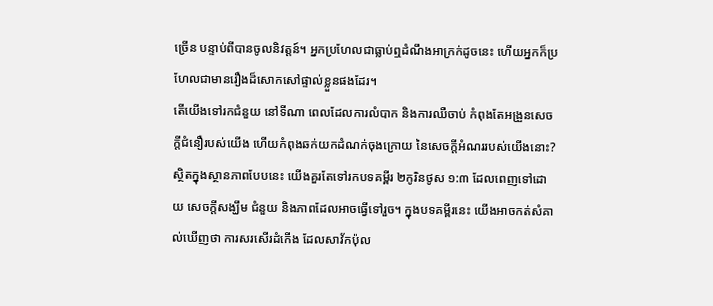ច្រើន បន្ទាប់ពីបានចូលនិវត្តន៍។ អ្នកប្រហែលជាធ្លាប់ឮដំណឹងអាក្រក់ដូចនេះ ហើយអ្នកក៏ប្រហែលជាមានរឿងដ៏សោកសៅផ្ទាល់ខ្លួនផងដែរ។
តើយើងទៅរកជំនួយ នៅទីណា ពេលដែលការលំបាក និងការឈឺចាប់ កំពុងតែអង្រួនសេចក្តីជំនឿរបស់យើង ហើយកំពុងឆក់យកដំណក់ចុងក្រោយ នៃសេចក្តីអំណររបស់យើងនោះ? ស្ថិតក្នុងស្ថានភាពបែបនេះ យើងគួរតែទៅរកបទគម្ពីរ ២កូរិនថូស ១:៣ ដែលពេញទៅដោយ សេចក្តីសង្ឃឹម ជំនួយ និងភាពដែលអាចធ្វើទៅរួច។ ក្នុងបទគម្ពីរនេះ យើងអាចកត់សំគាល់ឃើញថា ការសរសើរដំកើង ដែលសាវ័កប៉ុល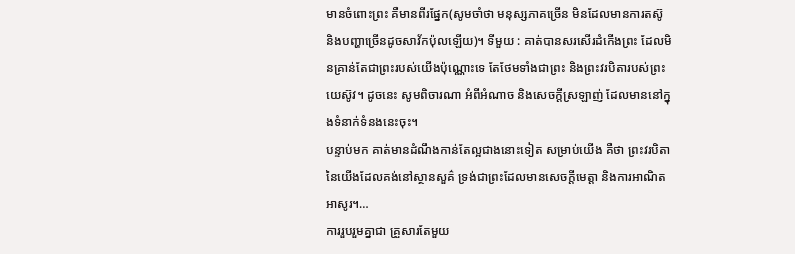មានចំពោះព្រះ គឺមានពីរផ្នែក(សូមចាំថា មនុស្សភាគច្រើន មិនដែលមានការតស៊ូ និងបញ្ហាច្រើនដូចសាវ័កប៉ុលឡើយ)។ ទីមួយ : គាត់បានសរសើរដំកើងព្រះ ដែលមិនគ្រាន់តែជាព្រះរបស់យើងប៉ុណ្ណោះទេ តែថែមទាំងជាព្រះ និងព្រះវរបិតារបស់ព្រះយេស៊ូវ។ ដូចនេះ សូមពិចារណា អំពីអំណាច និងសេចក្តីស្រឡាញ់ ដែលមាននៅក្នុងទំនាក់ទំនងនេះចុះ។
បន្ទាប់មក គាត់មានដំណឹងកាន់តែល្អជាងនោះទៀត សម្រាប់យើង គឺថា ព្រះវរបិតានៃយើងដែលគង់នៅស្ថានសួគ៌ ទ្រង់ជាព្រះដែលមានសេចក្តីមេត្តា និងការអាណិតអាសូរ។…
ការរួបរួមគ្នាជា គ្រួសារតែមួយ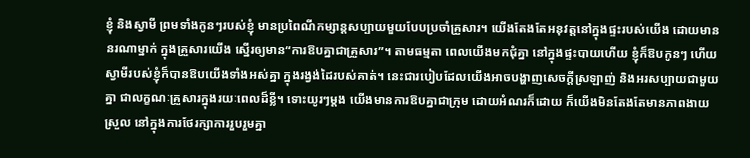ខ្ញុំ និងស្វាមី ព្រមទាំងកូនៗរបស់ខ្ញុំ មានប្រពៃណីកម្សាន្តសប្បាយមួយបែបប្រចាំគ្រួសារ។ យើងតែងតែអនុវត្តនៅក្នុងផ្ទះរបស់យើង ដោយមាននរណាម្នាក់ ក្នុងគ្រួសារយើង ស្នើរឲ្យមាន“ការឱបគ្នាជាគ្រួសារ”។ តាមធម្មតា ពេលយើងមកជុំគ្នា នៅក្នុងផ្ទះបាយហើយ ខ្ញុំក៏ឱបកូនៗ ហើយស្វាមីរបស់ខ្ញុំក៏បានឱបយើងទាំងអស់គ្នា ក្នុងរង្វង់ដៃរបស់គាត់។ នេះជារបៀបដែលយើងអាចបង្ហាញសេចក្តីស្រឡាញ់ និងអរសប្បាយជាមួយគ្នា ជាលក្ខណៈគ្រួសារក្នុងរយៈពេលដ៏ខ្លី។ ទោះយូរៗម្តង យើងមានការឱបគ្នាជាក្រុម ដោយអំណរក៏ដោយ ក៏យើងមិនតែងតែមានភាពងាយស្រួល នៅក្នុងការថែរក្សាការរួបរួមគ្នា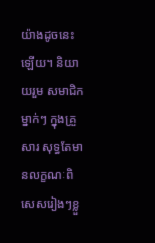យ៉ាងដូចនេះឡើយ។ និយាយរួម សមាជិកម្នាក់ៗ ក្នុងគ្រួសារ សុទ្ធតែមានលក្ខណៈពិសេសរៀងៗខ្លួ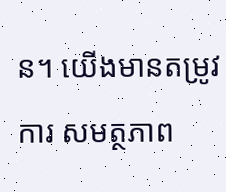ន។ យើងមានតម្រូវការ សមត្ថភាព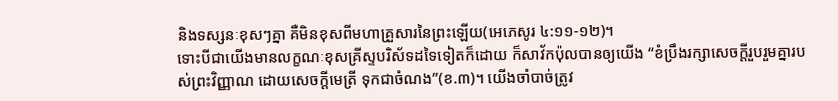និងទស្សនៈខុសៗគ្នា គឺមិនខុសពីមហាគ្រួសារនៃព្រះឡើយ(អេភេសូរ ៤:១១-១២)។
ទោះបីជាយើងមានលក្ខណៈខុសគ្រីស្ទបរិស័ទដទៃទៀតក៏ដោយ ក៏សាវ័កប៉ុលបានឲ្យយើង “ខំប្រឹងរក្សាសេចក្តីរួបរួមគ្នារបស់ព្រះវិញ្ញាណ ដោយសេចក្តីមេត្រី ទុកជាចំណង”(ខ.៣)។ យើងចាំបាច់ត្រូវ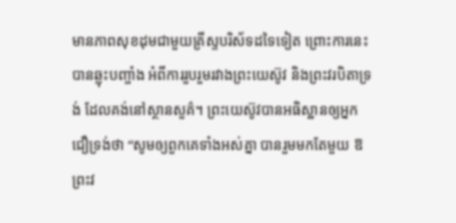មានភាពសុខដុមជាមួយគ្រីស្ទបរិស័ទដទៃទៀត ព្រោះការនេះបានឆ្លុះបញ្ចាំង អំពីការរួបរួមរវាងព្រះយេស៊ូវ និងព្រះវរបិតាទ្រង់ ដែលគង់នៅស្ថានសួគ៌។ ព្រះយេស៊ូវបានអធិស្ឋានឲ្យអ្នកជឿទ្រង់ថា “សូមឲ្យពួកគេទាំងអស់គ្នា បានរួមមកតែមួយ ឱព្រះវ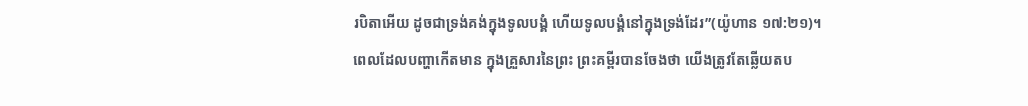របិតាអើយ ដូចជាទ្រង់គង់ក្នុងទូលបង្គំ ហើយទូលបង្គំនៅក្នុងទ្រង់ដែរ”(យ៉ូហាន ១៧:២១)។
ពេលដែលបញ្ហាកើតមាន ក្នុងគ្រួសារនៃព្រះ ព្រះគម្ពីរបានចែងថា យើងត្រូវតែឆ្លើយតប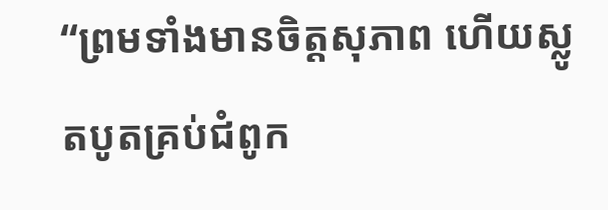“ព្រមទាំងមានចិត្តសុភាព ហើយស្លូតបូតគ្រប់ជំពូក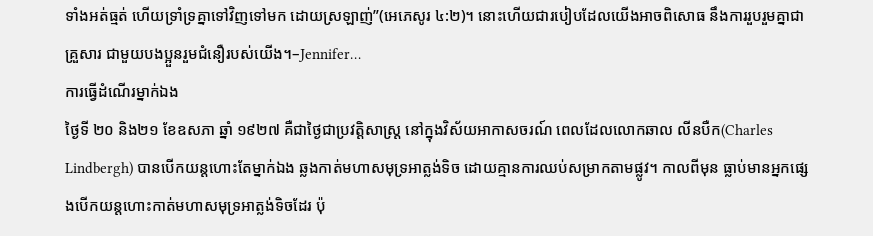ទាំងអត់ធ្មត់ ហើយទ្រាំទ្រគ្នាទៅវិញទៅមក ដោយស្រឡាញ់”(អេភេសូរ ៤:២)។ នោះហើយជារបៀបដែលយើងអាចពិសោធ នឹងការរួបរួមគ្នាជាគ្រួសារ ជាមួយបងប្អួនរួមជំនឿរបស់យើង។–Jennifer…
ការធ្វើដំណើរម្នាក់ឯង
ថ្ងៃទី ២០ និង២១ ខែឧសភា ឆ្នាំ ១៩២៧ គឺជាថ្ងៃជាប្រវត្តិសាស្រ្ត នៅក្នុងវិស័យអាកាសចរណ៍ ពេលដែលលោកឆាល លីនបឺក(Charles Lindbergh) បានបើកយន្តហោះតែម្នាក់ឯង ឆ្លងកាត់មហាសមុទ្រអាត្លង់ទិច ដោយគ្មានការឈប់សម្រាកតាមផ្លូវ។ កាលពីមុន ធ្លាប់មានអ្នកផ្សេងបើកយន្តហោះកាត់មហាសមុទ្រអាត្លង់ទិចដែរ ប៉ុ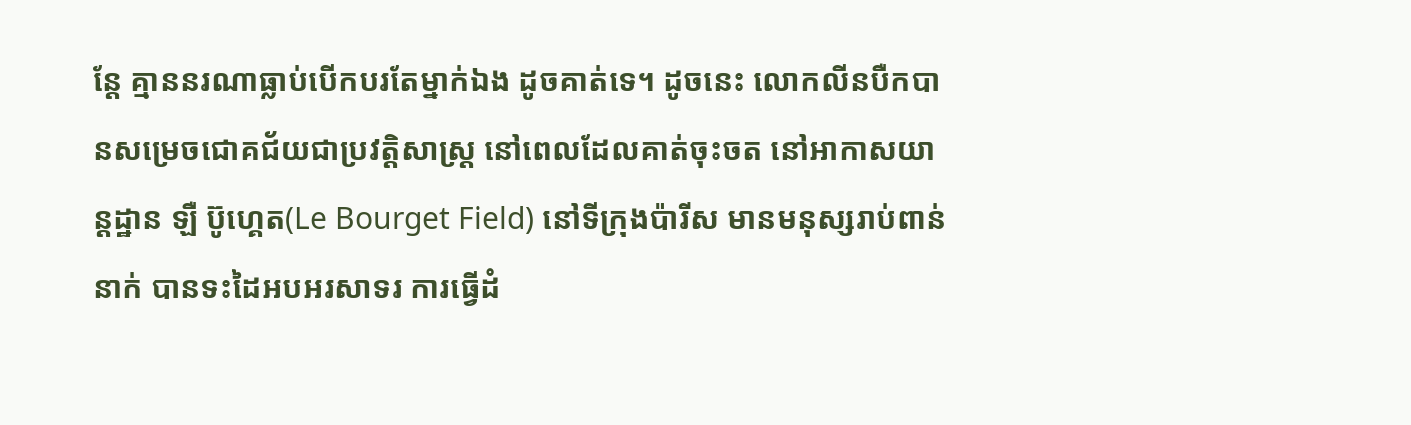ន្តែ គ្មាននរណាធ្លាប់បើកបរតែម្នាក់ឯង ដូចគាត់ទេ។ ដូចនេះ លោកលីនបឺកបានសម្រេចជោគជ័យជាប្រវត្តិសាស្រ្ត នៅពេលដែលគាត់ចុះចត នៅអាកាសយាន្តដ្ឋាន ឡឺ ប៊ូហ្គេត(Le Bourget Field) នៅទីក្រុងប៉ារីស មានមនុស្សរាប់ពាន់នាក់ បានទះដៃអបអរសាទរ ការធ្វើដំ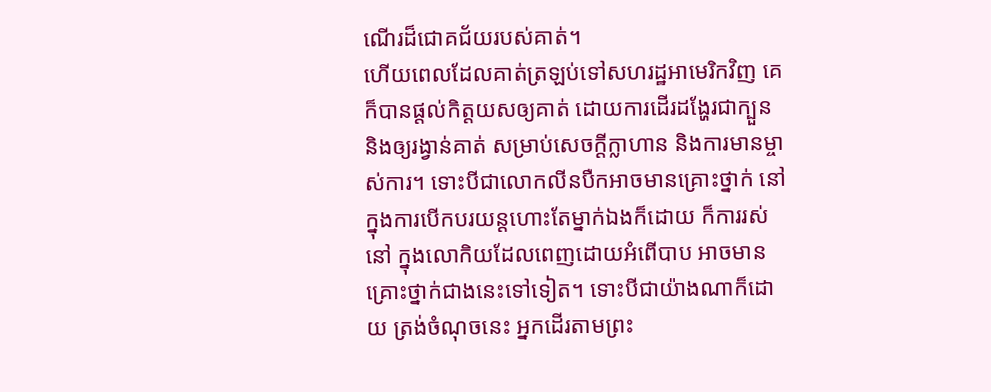ណើរដ៏ជោគជ័យរបស់គាត់។
ហើយពេលដែលគាត់ត្រឡប់ទៅសហរដ្ឋអាមេរិកវិញ គេក៏បានផ្តល់កិត្តយសឲ្យគាត់ ដោយការដើរដង្ហែរជាក្បួន និងឲ្យរង្វាន់គាត់ សម្រាប់សេចក្តីក្លាហាន និងការមានម្ចាស់ការ។ ទោះបីជាលោកលីនបឺកអាចមានគ្រោះថ្នាក់ នៅក្នុងការបើកបរយន្តហោះតែម្នាក់ឯងក៏ដោយ ក៏ការរស់នៅ ក្នុងលោកិយដែលពេញដោយអំពើបាប អាចមានគ្រោះថ្នាក់ជាងនេះទៅទៀត។ ទោះបីជាយ៉ាងណាក៏ដោយ ត្រង់ចំណុចនេះ អ្នកដើរតាមព្រះ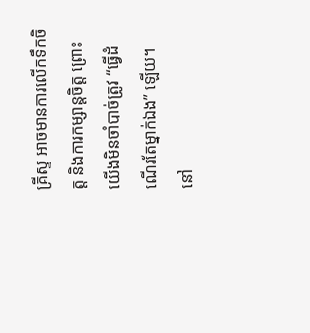គ្រីស្ទ អាចមានការលើកទឹកចិត្ត និងការកម្សាន្តចិត្ត ព្រោះយើងមិនចាំបាច់ត្រូវ “ធ្វើដំណើរតែម្នាក់ឯង” ឡើយ។
នៅ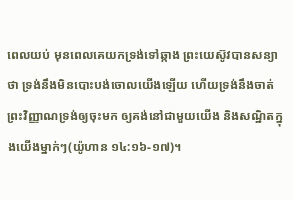ពេលយប់ មុនពេលគេយកទ្រង់ទៅឆ្កាង ព្រះយេស៊ូវបានសន្យាថា ទ្រង់នឹងមិនបោះបង់ចោលយើងឡើយ ហើយទ្រង់នឹងចាត់ព្រះវិញ្ញាណទ្រង់ឲ្យចុះមក ឲ្យគង់នៅជាមួយយើង និងសណ្ឋិតក្នុងយើងម្នាក់ៗ(យ៉ូហាន ១៤:១៦-១៧)។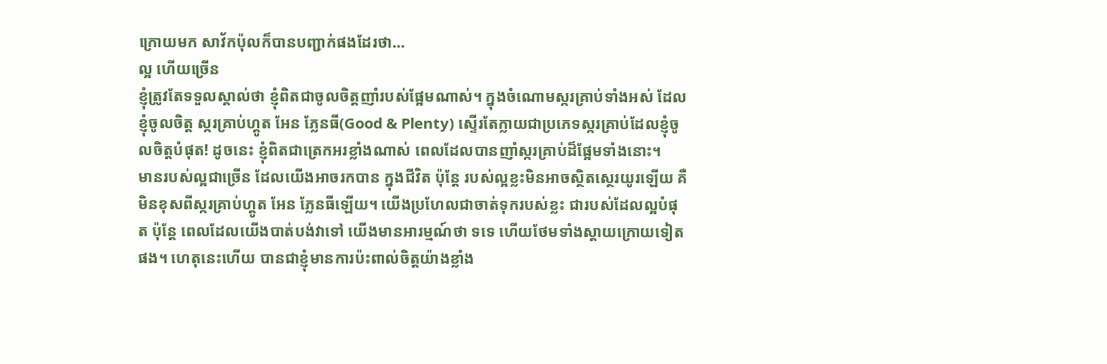ក្រោយមក សាវ័កប៉ុលក៏បានបញ្ជាក់ផងដែរថា…
ល្អ ហើយច្រើន
ខ្ញុំត្រូវតែទទួលស្គាល់ថា ខ្ញុំពិតជាចូលចិត្តញាំរបស់ផ្អែមណាស់។ ក្នុងចំណោមស្ករគ្រាប់ទាំងអស់ ដែលខ្ញុំចូលចិត្ត ស្ករគ្រាប់ហ្គូត អែន ភ្លែនធី(Good & Plenty) ស្ទើរតែក្លាយជាប្រភេទស្ករគ្រាប់ដែលខ្ញុំចូលចិត្តបំផុត! ដូចនេះ ខ្ញុំពិតជាត្រេកអរខ្លាំងណាស់ ពេលដែលបានញាំស្ករគ្រាប់ដ៏ផ្អែមទាំងនោះ។
មានរបស់ល្អជាច្រើន ដែលយើងអាចរកបាន ក្នុងជីវិត ប៉ុន្តែ របស់ល្អខ្លះមិនអាចស្ថិតស្ថេរយូរឡើយ គឺមិនខុសពីស្ករគ្រាប់ហ្គូត អែន ភ្លែនធីឡើយ។ យើងប្រហែលជាចាត់ទុករបស់ខ្លះ ជារបស់ដែលល្អបំផុត ប៉ុន្តែ ពេលដែលយើងបាត់បង់វាទៅ យើងមានអារម្មណ៍ថា ទទេ ហើយថែមទាំងស្តាយក្រោយទៀតផង។ ហេតុនេះហើយ បានជាខ្ញុំមានការប៉ះពាល់ចិត្តយ៉ាងខ្លាំង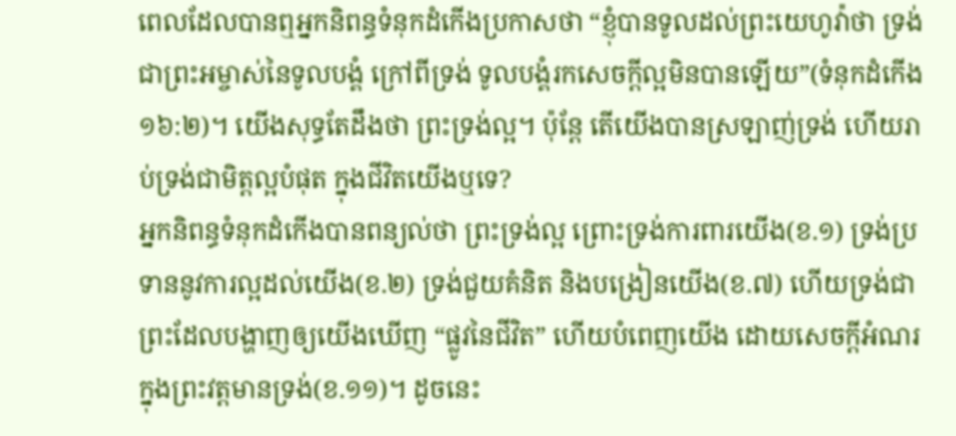ពេលដែលបានឮអ្នកនិពន្ធទំនុកដំកើងប្រកាសថា “ខ្ញុំបានទូលដល់ព្រះយេហូវ៉ាថា ទ្រង់ជាព្រះអម្ចាស់នៃទូលបង្គំ ក្រៅពីទ្រង់ ទូលបង្គំរកសេចក្តីល្អមិនបានឡើយ”(ទំនុកដំកើង ១៦:២)។ យើងសុទ្ធតែដឹងថា ព្រះទ្រង់ល្អ។ ប៉ុន្តែ តើយើងបានស្រឡាញ់ទ្រង់ ហើយរាប់ទ្រង់ជាមិត្តល្អបំផុត ក្នុងជីវិតយើងឬទេ?
អ្នកនិពន្ធទំនុកដំកើងបានពន្យល់ថា ព្រះទ្រង់ល្អ ព្រោះទ្រង់ការពារយើង(ខ.១) ទ្រង់ប្រទាននូវការល្អដល់យើង(ខ.២) ទ្រង់ជួយគំនិត និងបង្រៀនយើង(ខ.៧) ហើយទ្រង់ជាព្រះដែលបង្ហាញឲ្យយើងឃើញ “ផ្លូវនៃជីវិត” ហើយបំពេញយើង ដោយសេចក្តីអំណរ ក្នុងព្រះវត្តមានទ្រង់(ខ.១១)។ ដូចនេះ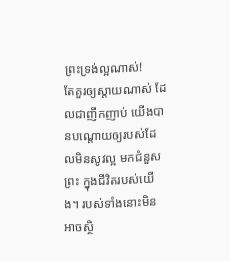ព្រះទ្រង់ល្អណាស់!
តែគួរឲ្យស្តាយណាស់ ដែលជាញឹកញាប់ យើងបានបណ្តោយឲ្យរបស់ដែលមិនសូវល្អ មកជំនួសព្រះ ក្នុងជីវិតរបស់យើង។ របស់ទាំងនោះមិនអាចស្ថិ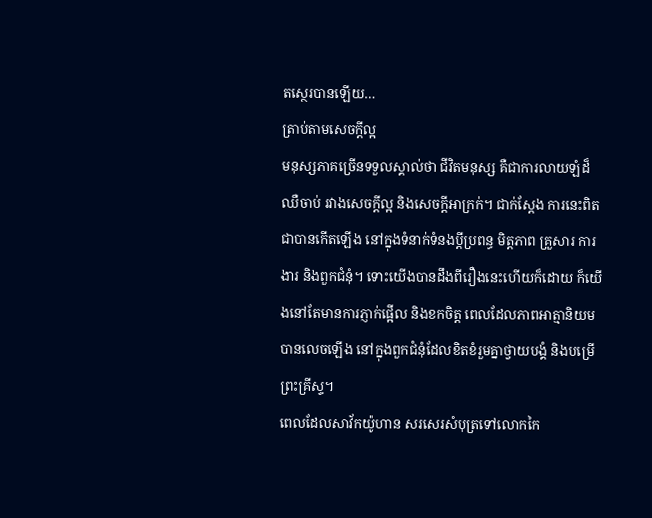តស្ថេរបានឡើយ…
ត្រាប់តាមសេចក្តីល្អ
មនុស្សភាគច្រើនទទួលស្គាល់ថា ជីវិតមនុស្ស គឺជាការលាយឡំដ៏ឈឺចាប់ រវាងសេចក្តីល្អ និងសេចក្តីអាក្រក់។ ជាក់ស្តែង ការនេះពិតជាបានកើតឡើង នៅក្នុងទំនាក់ទំនងប្តីប្រពន្ធ មិត្តភាព គ្រួសារ ការងារ និងពួកជំនុំ។ ទោះយើងបានដឹងពីរឿងនេះហើយក៏ដោយ ក៏យើងនៅតែមានការភ្ញាក់ផ្អើល និងខកចិត្ត ពេលដែលភាពអាត្មានិយមបានលេចឡើង នៅក្នុងពួកជំនុំដែលខិតខំរួមគ្នាថ្វាយបង្គំ និងបម្រើព្រះគ្រីស្ទ។
ពេលដែលសាវ័កយ៉ូហាន សរសេរសំបុត្រទៅលោកកៃ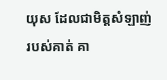យុស ដែលជាមិត្តសំឡាញ់របស់គាត់ គា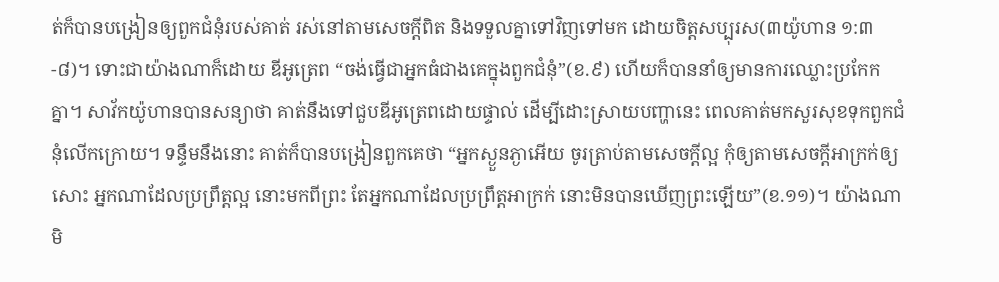ត់ក៏បានបង្រៀនឲ្យពួកជំនុំរបស់គាត់ រស់នៅតាមសេចក្តីពិត និងទទួលគ្នាទៅវិញទៅមក ដោយចិត្តសប្បុរស(៣យ៉ូហាន ១:៣-៨)។ ទោះជាយ៉ាងណាក៏ដោយ ឌីអូត្រេព “ចង់ធ្វើជាអ្នកធំជាងគេក្នុងពួកជំនុំ”(ខ.៩) ហើយក៏បាននាំឲ្យមានការឈ្លោះប្រកែកគ្នា។ សាវ័កយ៉ូហានបានសន្យាថា គាត់នឹងទៅជួបឌីអូត្រេពដោយផ្ទាល់ ដើម្បីដោះស្រាយបញ្ហានេះ ពេលគាត់មកសួរសុខទុកពួកជំនុំលើកក្រោយ។ ទន្ទឹមនឹងនោះ គាត់ក៏បានបង្រៀនពួកគេថា “អ្នកស្ងួនភ្ងាអើយ ចូរត្រាប់តាមសេចក្តីល្អ កុំឲ្យតាមសេចក្តីអាក្រក់ឲ្យសោះ អ្នកណាដែលប្រព្រឹត្តល្អ នោះមកពីព្រះ តែអ្នកណាដែលប្រព្រឹត្តអាក្រក់ នោះមិនបានឃើញព្រះឡើយ”(ខ.១១)។ យ៉ាងណា មិ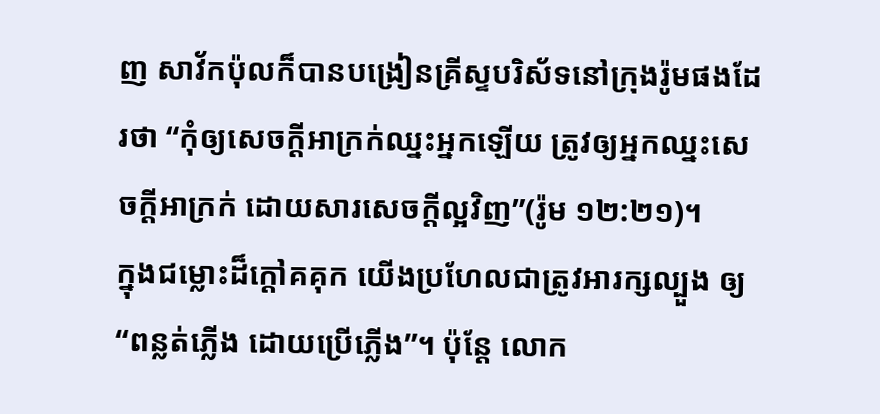ញ សាវ័កប៉ុលក៏បានបង្រៀនគ្រីស្ទបរិស័ទនៅក្រុងរ៉ូមផងដែរថា “កុំឲ្យសេចក្តីអាក្រក់ឈ្នះអ្នកឡើយ ត្រូវឲ្យអ្នកឈ្នះសេចក្តីអាក្រក់ ដោយសារសេចក្តីល្អវិញ”(រ៉ូម ១២:២១)។
ក្នុងជម្លោះដ៏ក្តៅគគុក យើងប្រហែលជាត្រូវអារក្សល្បួង ឲ្យ“ពន្លត់ភ្លើង ដោយប្រើភ្លើង”។ ប៉ុន្តែ លោក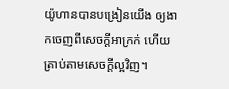យ៉ូហានបានបង្រៀនយើង ឲ្យងាកចេញពីសេចក្តីអាក្រក់ ហើយត្រាប់តាមសេចក្តីល្អវិញ។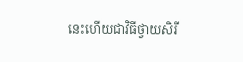នេះហើយជាវិធីថ្វាយសិរី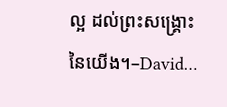ល្អ ដល់ព្រះសង្គ្រោះនៃយើង។–David…